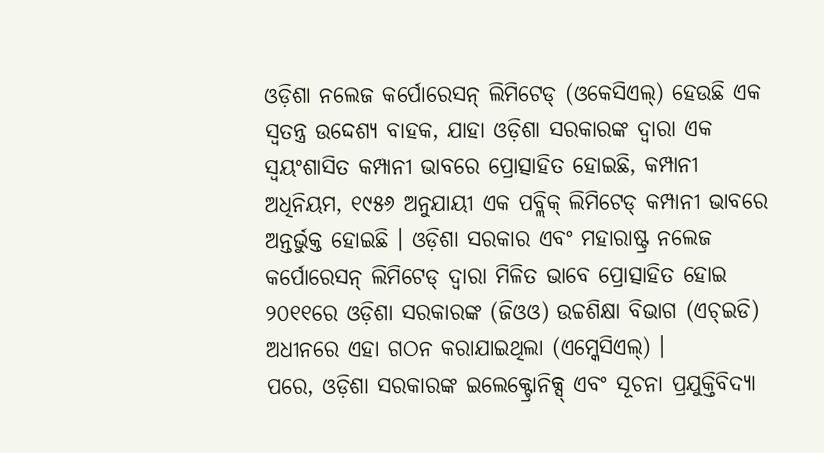ଓଡ଼ିଶା ନଲେଜ କର୍ପୋରେସନ୍ ଲିମିଟେଡ୍ (ଓକେସିଏଲ୍) ହେଉଛି ଏକ ସ୍ୱତନ୍ତ୍ର ଉଦ୍ଦେଶ୍ୟ ବାହକ, ଯାହା ଓଡ଼ିଶା ସରକାରଙ୍କ ଦ୍ୱାରା ଏକ ସ୍ୱୟଂଶାସିତ କମ୍ପାନୀ ଭାବରେ ପ୍ରୋତ୍ସାହିତ ହୋଇଛି, କମ୍ପାନୀ ଅଧିନିୟମ, ୧୯୫୬ ଅନୁଯାୟୀ ଏକ ପବ୍ଲିକ୍ ଲିମିଟେଡ୍ କମ୍ପାନୀ ଭାବରେ ଅନ୍ତର୍ଭୁକ୍ତ ହୋଇଛି । ଓଡ଼ିଶା ସରକାର ଏବଂ ମହାରାଷ୍ଟ୍ର ନଲେଜ କର୍ପୋରେସନ୍ ଲିମିଟେଡ୍ ଦ୍ୱାରା ମିଳିତ ଭାବେ ପ୍ରୋତ୍ସାହିତ ହୋଇ ୨୦୧୧ରେ ଓଡ଼ିଶା ସରକାରଙ୍କ (ଜିଓଓ) ଉଚ୍ଚଶିକ୍ଷା ବିଭାଗ (ଏଚ୍ଇଡି) ଅଧୀନରେ ଏହା ଗଠନ କରାଯାଇଥିଲା (ଏମ୍କେସିଏଲ୍) ।
ପରେ, ଓଡ଼ିଶା ସରକାରଙ୍କ ଇଲେକ୍ଟ୍ରୋନିକ୍ସ୍ ଏବଂ ସୂଚନା ପ୍ରଯୁକ୍ତିବିଦ୍ୟା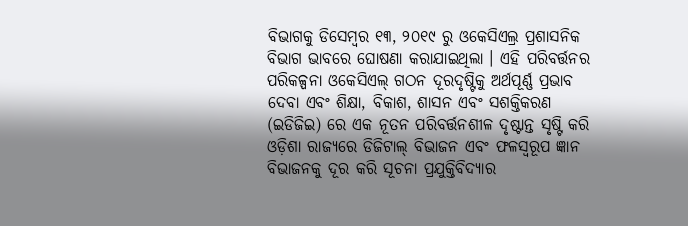ବିଭାଗକୁ ଡିସେମ୍ବର ୧୩, ୨୦୧୯ ରୁ ଓକେସିଏଲ୍ର ପ୍ରଶାସନିକ ବିଭାଗ ଭାବରେ ଘୋଷଣା କରାଯାଇଥିଲା । ଏହି ପରିବର୍ତ୍ତନର ପରିକଳ୍ପନା ଓକେସିଏଲ୍ ଗଠନ ଦୂରଦୃଷ୍ଟିକୁ ଅର୍ଥପୂର୍ଣ୍ଣ ପ୍ରଭାବ ଦେବା ଏବଂ ଶିକ୍ଷା, ବିକାଶ, ଶାସନ ଏବଂ ସଶକ୍ତିକରଣ (ଇଡିଜିଇ) ରେ ଏକ ନୂତନ ପରିବର୍ତ୍ତନଶୀଳ ଦୃଷ୍ଟାନ୍ତ ସୃଷ୍ଟି କରି ଓଡ଼ିଶା ରାଜ୍ୟରେ ଡିଜିଟାଲ୍ ବିଭାଜନ ଏବଂ ଫଳସ୍ୱରୂପ ଜ୍ଞାନ ବିଭାଜନକୁ ଦୂର କରି ସୂଚନା ପ୍ରଯୁକ୍ତିବିଦ୍ୟାର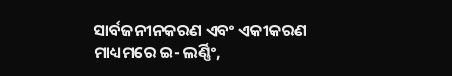ସାର୍ବଜନୀନକରଣ ଏବଂ ଏକୀକରଣ ମାଧ୍ୟମରେ ଇ- ଲର୍ଣ୍ଣିଂ,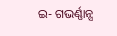ଇ- ଗଭର୍ଣ୍ଣାନ୍ସ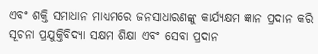ଏବଂ ଶକ୍ତି ସମାଧାନ ମାଧ୍ୟମରେ ଜନସାଧାରଣଙ୍କୁ କାର୍ଯ୍ୟକ୍ଷମ ଜ୍ଞାନ ପ୍ରଦାନ କରି ସୂଚନା ପ୍ରଯୁକ୍ତିବିଦ୍ୟା ସକ୍ଷମ ଶିକ୍ଷା ଏବଂ ସେବା ପ୍ରଦାନ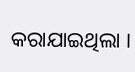କରାଯାଇଥିଲା ।